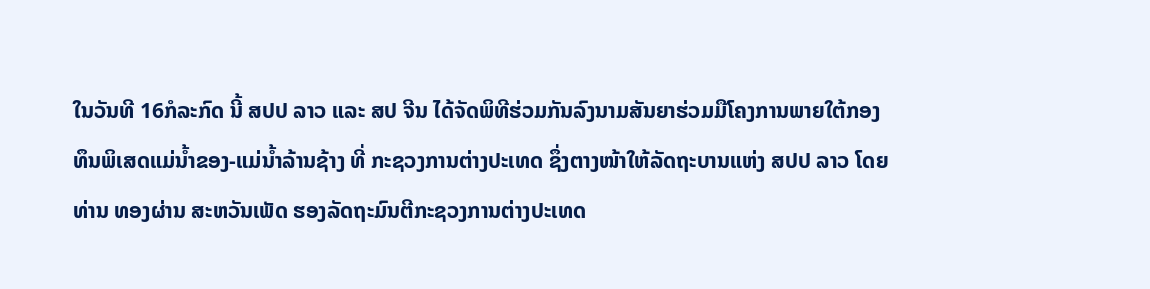ໃນວັນທີ 16ກໍລະກົດ ນີ້ ສປປ ລາວ ແລະ ສປ ຈີນ ໄດ້ຈັດພິທີຮ່ວມກັນລົງນາມສັນຍາຮ່ວມມືໂຄງການພາຍໃຕ້ກອງທຶນພິເສດແມ່ນ້ຳຂອງ-ແມ່ນ້ຳລ້ານຊ້າງ ທີ່ ກະຊວງການຕ່າງປະເທດ ຊຶ່ງຕາງໜ້າໃຫ້ລັດຖະບານແຫ່ງ ສປປ ລາວ ໂດຍ ທ່ານ ທອງຜ່ານ ສະຫວັນເພັດ ຮອງລັດຖະມົນຕີກະຊວງການຕ່າງປະເທດ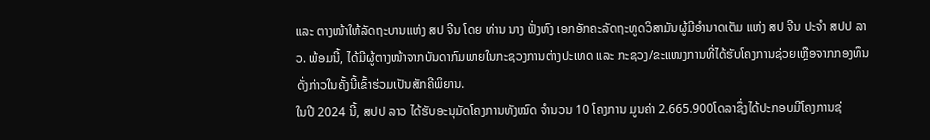ແລະ ຕາງໜ້າໃຫ້ລັດຖະບານແຫ່ງ ສປ ຈີນ ໂດຍ ທ່ານ ນາງ ຟັ່ງຫົງ ເອກອັກຄະລັດຖະທູດວິສາມັນຜູ້ມີອຳນາດເຕັມ ແຫ່ງ ສປ ຈີນ ປະຈຳ ສປປ ລາວ. ພ້ອມນີ້, ໄດ້ມີຜູ້ຕາງໜ້າຈາກບັນດາກົມພາຍໃນກະຊວງການຕ່າງປະເທດ ແລະ ກະຊວງ/ຂະແໜງການທີ່ໄດ້ຮັບໂຄງການຊ່ວຍເຫຼືອຈາກກອງທຶນດັ່ງກ່າວໃນຄັ້ງນີ້ເຂົ້າຮ່ວມເປັນສັກຄີພິຍານ.
ໃນປີ 2024 ນີ້, ສປປ ລາວ ໄດ້ຮັບອະນຸມັດໂຄງການທັງໝົດ ຈຳນວນ 10 ໂຄງການ ມູນຄ່າ 2.665.900ໂດລາຊຶ່ງໄດ້ປະກອບມີໂຄງການຊ່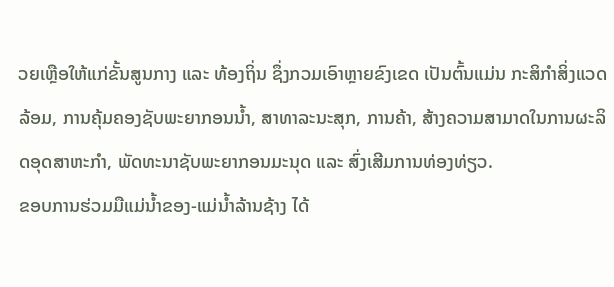ວຍເຫຼືອໃຫ້ແກ່ຂັ້ນສູນກາງ ແລະ ທ້ອງຖິ່ນ ຊຶ່ງກວມເອົາຫຼາຍຂົງເຂດ ເປັນຕົ້ນແມ່ນ ກະສິກຳສິ່ງແວດລ້ອມ, ການຄຸ້ມຄອງຊັບພະຍາກອນນໍ້າ, ສາທາລະນະສຸກ, ການຄ້າ, ສ້າງຄວາມສາມາດໃນການຜະລິດອຸດສາຫະກຳ, ພັດທະນາຊັບພະຍາກອນມະນຸດ ແລະ ສົ່ງເສີມການທ່ອງທ່ຽວ.
ຂອບການຮ່ວມມືແມ່ນ້ຳຂອງ-ແມ່ນ້ຳລ້ານຊ້າງ ໄດ້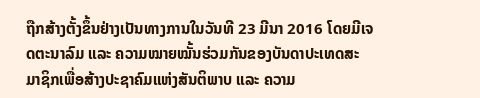ຖືກສ້າງຕັ້ງຂຶ້ນຢ່າງເປັນທາງການໃນວັນທີ 23 ມີນາ 2016 ໂດຍມີເຈດຕະນາລົມ ແລະ ຄວາມໝາຍໝັ້ນຮ່ວມກັນຂອງບັນດາປະເທດສະມາຊິກເພື່ອສ້າງປະຊາຄົມແຫ່ງສັນຕິພາບ ແລະ ຄວາມ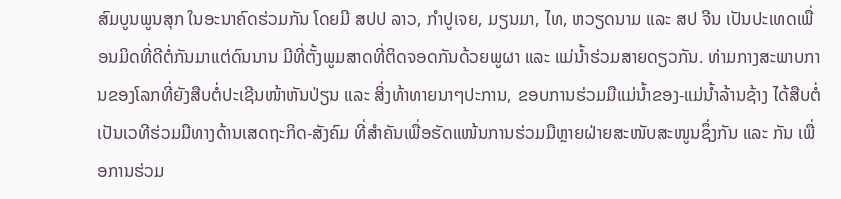ສົມບູນພູນສຸກ ໃນອະນາຄົດຮ່ວມກັນ ໂດຍມີ ສປປ ລາວ, ກຳປູເຈຍ, ມຽນມາ, ໄທ, ຫວຽດນາມ ແລະ ສປ ຈີນ ເປັນປະເທດເພື່ອນມິດທີ່ດີຕໍ່ກັນມາແຕ່ດົນນານ ມີທີ່ຕັ້ງພູມສາດທີ່ຕິດຈອດກັນດ້ວຍພູຜາ ແລະ ແມ່ນ້ຳຮ່ວມສາຍດຽວກັນ. ທ່າມກາງສະພາບການຂອງໂລກທີ່ຍັງສືບຕໍ່ປະເຊີນໜ້າຫັນປ່ຽນ ແລະ ສິ່ງທ້າທາຍນາໆປະການ, ຂອບການຮ່ວມມືແມ່ນ້ຳຂອງ-ແມ່ນ້ຳລ້ານຊ້າງ ໄດ້ສືບຕໍ່ເປັນເວທີຮ່ວມມືທາງດ້ານເສດຖະກິດ-ສັງຄົມ ທີ່ສຳຄັນເພື່ອຮັດແໜ້ນການຮ່ວມມືຫຼາຍຝ່າຍສະໜັບສະໜູນຊຶ່ງກັນ ແລະ ກັນ ເພື່ອການຮ່ວມ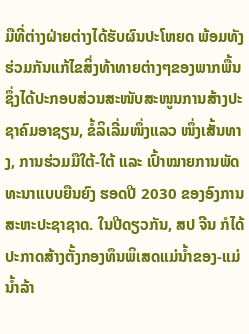ມືທີ່ຕ່າງຝ່າຍຕ່າງໄດ້ຮັບຜົນປະໂຫຍດ ພ້ອມທັງຮ່ວມກັນແກ້ໄຂສິ່ງທ້າທາຍຕ່າງໆຂອງພາກພື້ນ ຊຶ່ງໄດ້ປະກອບສ່ວນສະໜັບສະໜູນການສ້າງປະຊາຄົມອາຊຽນ, ຂໍ້ລິເລີ່ມໜຶ່ງແລວ ໜຶ່ງເສັ້ນທາງ, ການຮ່ວມມືໃຕ້-ໃຕ້ ແລະ ເປົ້າໝາຍການພັດທະນາແບບຍືນຍົງ ຮອດປີ 2030 ຂອງອົງການສະຫະປະຊາຊາດ. ໃນປີດຽວກັນ, ສປ ຈີນ ກໍໄດ້ປະກາດສ້າງຕັ້ງກອງທຶນພິເສດແມ່ນ້ຳຂອງ-ແມ່ນ້ຳລ້າ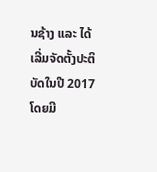ນຊ້າງ ແລະ ໄດ້ເລີ່ມຈັດຕັ້ງປະຕິບັດໃນປີ 2017 ໂດຍມີ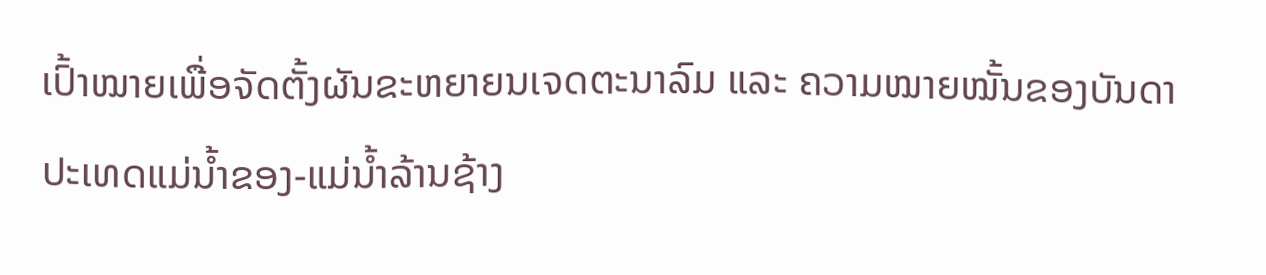ເປົ້າໝາຍເພື່ອຈັດຕັ້ງຜັນຂະຫຍາຍນເຈດຕະນາລົມ ແລະ ຄວາມໝາຍໝັ້ນຂອງບັນດາປະເທດແມ່ນ້ຳຂອງ-ແມ່ນ້ຳລ້ານຊ້າງ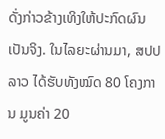ດັ່ງກ່າວຂ້າງເທິງໃຫ້ປະກົດຜົນເປັນຈິງ. ໃນໄລຍະຜ່ານມາ, ສປປ ລາວ ໄດ້ຮັບທັງໝົດ 80 ໂຄງການ ມູນຄ່າ 20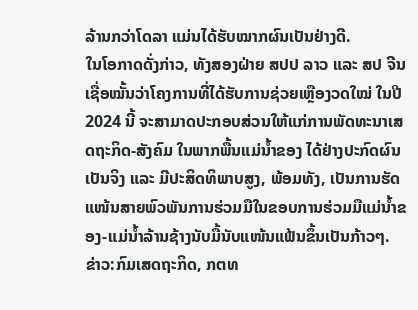ລ້ານກວ່າໂດລາ ແມ່ນໄດ້ຮັບໝາກຜົນເປັນຢ່າງດີ.
ໃນໂອກາດດັ່ງກ່າວ, ທັງສອງຝ່າຍ ສປປ ລາວ ແລະ ສປ ຈີນ ເຊື່ອໝັ້ນວ່າໂຄງການທີ່ໄດ້ຮັບການຊ່ວຍເຫຼືອງວດໃໝ່ ໃນປີ 2024 ນີ້ ຈະສາມາດປະກອບສ່ວນໃຫ້ແກ່ການພັດທະນາເສດຖະກິດ-ສັງຄົມ ໃນພາກພື້ນແມ່ນ້ຳຂອງ ໄດ້ຢ່າງປະກົດຜົນເປັນຈິງ ແລະ ມີປະສິດທິພາບສູງ, ພ້ອມທັງ, ເປັນການຮັດແໜ້ນສາຍພົວພັນການຮ່ວມມືໃນຂອບການຮ່ວມມືແມ່ນ້ຳຂອງ-ແມ່ນ້ຳລ້ານຊ້າງນັບມື້ນັບແໜ້ນແຟ້ນຂຶ້ນເປັນກ້າວໆ.
ຂ່າວ:ກົມເສດຖະກິດ, ກຕທ